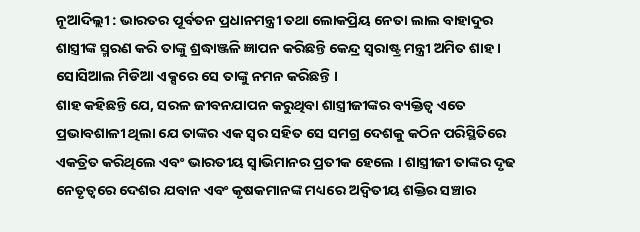ନୂଆଦିଲ୍ଲୀ : ଭାରତର ପୂର୍ବତନ ପ୍ରଧାନମନ୍ତ୍ରୀ ତଥା ଲୋକପ୍ରିୟ ନେତା ଲାଲ ବାହାଦୁର ଶାସ୍ତ୍ରୀଙ୍କ ସ୍ମରଣ କରି ତାଙ୍କୁ ଶ୍ରଦ୍ଧାଞ୍ଜଳି ଜ୍ଞାପନ କରିଛନ୍ତି କେନ୍ଦ୍ର ସ୍ୱରାଷ୍ଟ୍ର ମନ୍ତ୍ରୀ ଅମିତ ଶାହ । ସୋସିଆଲ ମିଡିଆ ଏକ୍ସରେ ସେ ତାଙ୍କୁ ନମନ କରିଛନ୍ତି ।
ଶାହ କହିଛନ୍ତି ଯେ, ସରଳ ଜୀବନଯାପନ କରୁଥିବା ଶାସ୍ତ୍ରୀଜୀଙ୍କର ବ୍ୟକ୍ତିତ୍ୱ ଏତେ ପ୍ରଭାବଶାଳୀ ଥିଲା ଯେ ତାଙ୍କର ଏକ ସ୍ୱର ସହିତ ସେ ସମଗ୍ର ଦେଶକୁ କଠିନ ପରିସ୍ଥିତିରେ ଏକତ୍ରିତ କରିଥିଲେ ଏବଂ ଭାରତୀୟ ସ୍ୱାଭିମାନର ପ୍ରତୀକ ହେଲେ । ଶାସ୍ତ୍ରୀଜୀ ତାଙ୍କର ଦୃଢ ନେତୃତ୍ୱରେ ଦେଶର ଯବାନ ଏବଂ କୃଷକମାନଙ୍କ ମଧ୍ୟରେ ଅଦ୍ୱିତୀୟ ଶକ୍ତିର ସଞ୍ଚାର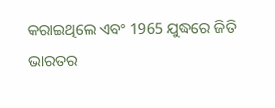କରାଇଥିଲେ ଏବଂ 1965 ଯୁଦ୍ଧରେ ଜିତି ଭାରତର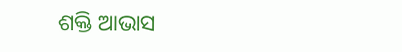ଶକ୍ତି ଆଭାସ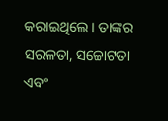କରାଇଥିଲେ । ତାଙ୍କର ସରଳତା, ସଚ୍ଚୋଟତା ଏବଂ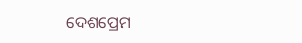ଦେଶପ୍ରେମ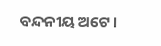ବନ୍ଦନୀୟ ଅଟେ ।